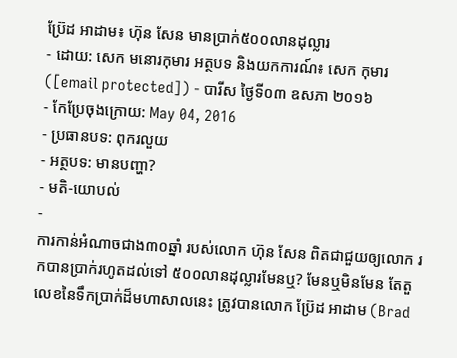ប្រ៊ែដ អាដាម៖ ហ៊ុន សែន មានប្រាក់៥០០លានដុល្លារ
- ដោយ: សេក មនោរកុមារ អត្ថបទ និងយកការណ៍៖ សេក កុមារ ([email protected]) - បារីស ថ្ងៃទី០៣ ឧសភា ២០១៦
- កែប្រែចុងក្រោយ: May 04, 2016
- ប្រធានបទ: ពុករលួយ
- អត្ថបទ: មានបញ្ហា?
- មតិ-យោបល់
-
ការកាន់អំណាចជាង៣០ឆ្នាំ របស់លោក ហ៊ុន សែន ពិតជាជួយឲ្យលោក រកបានប្រាក់រហូតដល់ទៅ ៥០០លានដុល្លារមែនឬ? មែនឬមិនមែន តែតួលេខនៃទឹកប្រាក់ដ៏មហាសាលនេះ ត្រូវបានលោក ប្រ៊ែដ អាដាម (Brad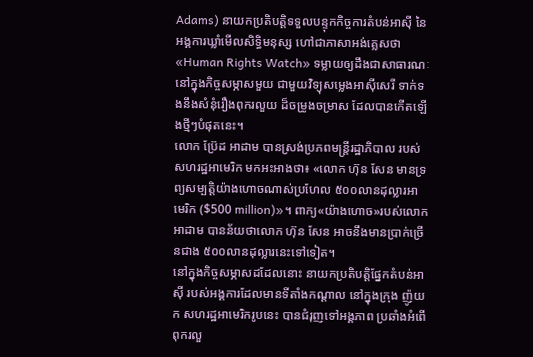Adams) នាយកប្រតិបត្តិទទួលបន្ទុកកិច្ចការតំបន់អាស៊ី នៃអង្គការឃ្លាំមើលសិទ្ធិមនុស្ស ហៅជាភាសាអង់គ្លេសថា «Human Rights Watch» ទម្លាយឲ្យដឹងជាសាធារណៈ នៅក្នុងកិច្ចសម្ភាសមួយ ជាមួយវិទ្យុសម្លេងអាស៊ីសេរី ទាក់ទងនឹងសំនុំរឿងពុករលួយ ដ៏ចម្រូងចម្រាស ដែលបានកើតឡើងថ្មីៗបំផុតនេះ។
លោក ប្រ៊ែដ អាដាម បានស្រង់ប្រភពមន្ត្រីរដ្ឋាភិបាល របស់សហរដ្ឋអាមេរិក មកអះអាងថា៖ «លោក ហ៊ុន សែន មានទ្រព្យសម្បត្តិយ៉ាងហោចណាស់ប្រហែល ៥០០លានដុល្លារអាមេរិក ($500 million)»។ ពាក្យ«យ៉ាងហោច»របស់លោក អាដាម បានន័យថាលោក ហ៊ុន សែន អាចនឹងមានប្រាក់ច្រើនជាង ៥០០លានដុល្លារនេះទៅទៀត។
នៅក្នុងកិច្ចសម្ភាសដដែលនោះ នាយកប្រតិបត្តិផ្នែកតំបន់អាស៊ី របស់អង្គការដែលមានទីតាំងកណ្ដាល នៅក្នុងក្រុង ញ៉ូយក សហរដ្ឋអាមេរិករូបនេះ បានជំរុញទៅអង្គភាព ប្រឆាំងអំពើពុករលួ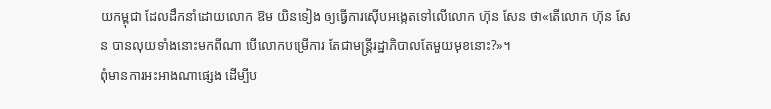យកម្ពុជា ដែលដឹកនាំដោយលោក ឱម យិនទៀង ឲ្យធ្វើការស៊ើបអង្កេតទៅលើលោក ហ៊ុន សែន ថា«តើលោក ហ៊ុន សែន បានលុយទាំងនោះមកពីណា បើលោកបម្រើការ តែជាមន្ត្រីរដ្ឋាភិបាលតែមួយមុខនោះ?»។
ពុំមានការអះអាងណាផ្សេង ដើម្បីប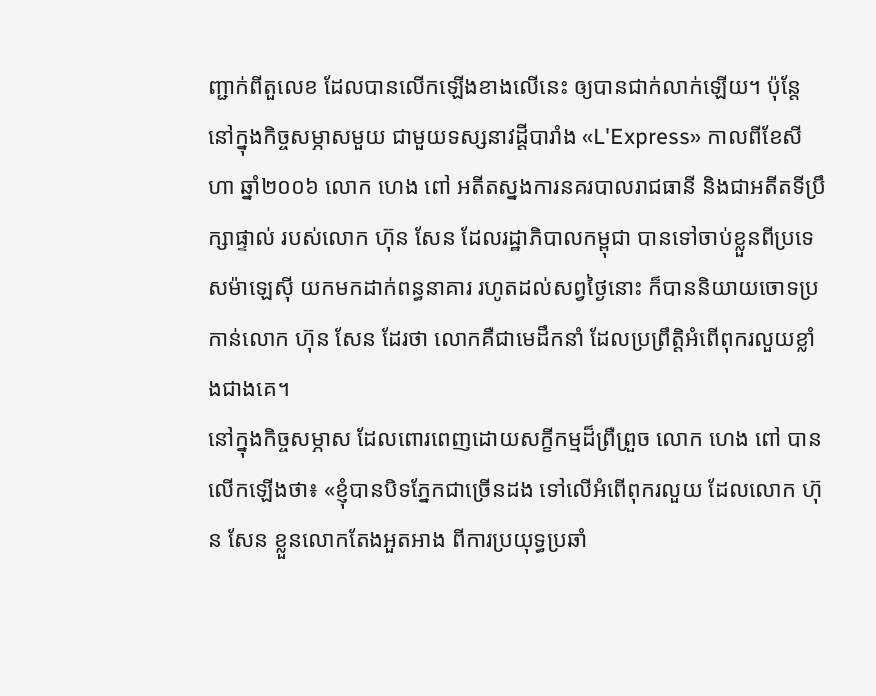ញ្ជាក់ពីតួលេខ ដែលបានលើកឡើងខាងលើនេះ ឲ្យបានជាក់លាក់ឡើយ។ ប៉ុន្តែនៅក្នុងកិច្ចសម្ភាសមួយ ជាមួយទស្សនាវដ្ដីបារាំង «L'Express» កាលពីខែសីហា ឆ្នាំ២០០៦ លោក ហេង ពៅ អតីតស្នងការនគរបាលរាជធានី និងជាអតីតទីប្រឹក្សាផ្ទាល់ របស់លោក ហ៊ុន សែន ដែលរដ្ឋាភិបាលកម្ពុជា បានទៅចាប់ខ្លួនពីប្រទេសម៉ាឡេស៊ី យកមកដាក់ពន្ធនាគារ រហូតដល់សព្វថ្ងៃនោះ ក៏បាននិយាយចោទប្រកាន់លោក ហ៊ុន សែន ដែរថា លោកគឺជាមេដឹកនាំ ដែលប្រព្រឹត្តិអំពើពុករលួយខ្លាំងជាងគេ។
នៅក្នុងកិច្ចសម្ភាស ដែលពោរពេញដោយសក្ខីកម្មដ៏ព្រឺព្រួច លោក ហេង ពៅ បានលើកឡើងថា៖ «ខ្ញុំបានបិទភ្នែកជាច្រើនដង ទៅលើអំពើពុករលួយ ដែលលោក ហ៊ុន សែន ខ្លួនលោកតែងអួតអាង ពីការប្រយុទ្ធប្រឆាំ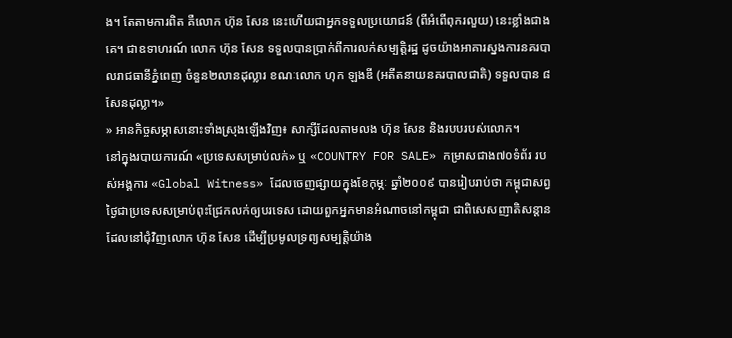ង។ តែតាមការពិត គឺលោក ហ៊ុន សែន នេះហើយជាអ្នកទទួលប្រយោជន៍ (ពីអំពើពុករលួយ) នេះខ្លាំងជាងគេ។ ជាឧទាហរណ៍ លោក ហ៊ុន សែន ទទួលបានប្រាក់ពីការលក់សម្បត្តិរដ្ឋ ដូចយ៉ាងអាគារស្នងការនគរបាលរាជធានីភ្នំពេញ ចំនួន២លានដុល្លារ ខណៈលោក ហុក ឡងឌី (អតីតនាយនគរបាលជាតិ) ទទួលបាន ៨ សែនដុល្លា។»
» អានកិច្ចសម្ភាសនោះទាំងស្រុងឡើងវិញ៖ សាក្សីដែលតាមលង ហ៊ុន សែន និងរបបរបស់លោក។
នៅក្នុងរបាយការណ៍ «ប្រទេសសម្រាប់លក់» ឬ «COUNTRY FOR SALE» កម្រាសជាង៧០ទំព័រ របស់អង្គការ «Global Witness» ដែលចេញផ្សាយក្នុងខែកុម្ភៈ ឆ្នាំ២០០៩ បានរៀបរាប់ថា កម្ពុជាសព្វថ្ងៃជាប្រទេសសម្រាប់ពុះជ្រែកលក់ឲ្យបរទេស ដោយពួកអ្នកមានអំណាចនៅកម្ពុជា ជាពិសេសញាតិសន្ដាន ដែលនៅជុំវិញលោក ហ៊ុន សែន ដើម្បីប្រមូលទ្រព្យសម្បត្តិយ៉ាង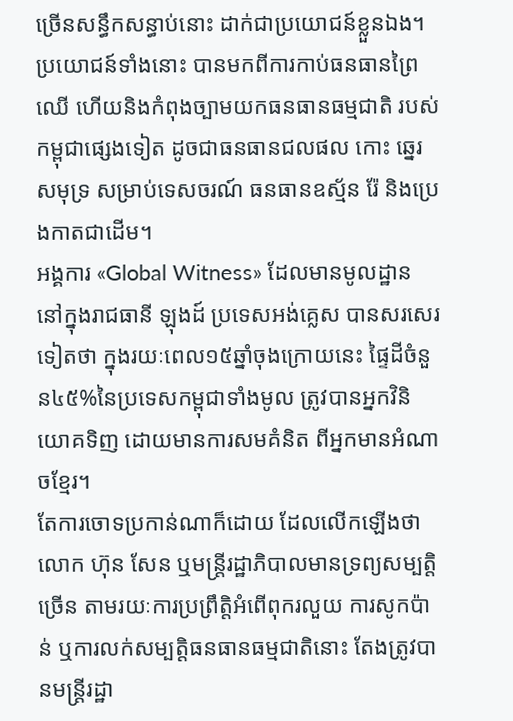ច្រើនសន្ធឹកសន្ធាប់នោះ ដាក់ជាប្រយោជន៍ខ្លួនឯង។ ប្រយោជន៍ទាំងនោះ បានមកពីការកាប់ធនធានព្រៃឈើ ហើយនិងកំពុងច្បាមយកធនធានធម្មជាតិ របស់កម្ពុជាផ្សេងទៀត ដូចជាធនធានជលផល កោះ ឆ្នេរសមុទ្រ សម្រាប់ទេសចរណ៍ ធនធានឧស្ម័ន រ៉ែ និងប្រេងកាតជាដើម។
អង្គការ «Global Witness» ដែលមានមូលដ្ឋាន នៅក្នុងរាជធានី ឡុងដ៍ ប្រទេសអង់គ្លេស បានសរសេរទៀតថា ក្នុងរយៈពេល១៥ឆ្នាំចុងក្រោយនេះ ផ្ទៃដីចំនួន៤៥%នៃប្រទេសកម្ពុជាទាំងមូល ត្រូវបានអ្នកវិនិយោគទិញ ដោយមានការសមគំនិត ពីអ្នកមានអំណាចខ្មែរ។
តែការចោទប្រកាន់ណាក៏ដោយ ដែលលើកឡើងថា លោក ហ៊ុន សែន ឬមន្ត្រីរដ្ឋាភិបាលមានទ្រព្យសម្បត្តិច្រើន តាមរយៈការប្រព្រឹត្តិអំពើពុករលួយ ការសូកប៉ាន់ ឬការលក់សម្បត្តិធនធានធម្មជាតិនោះ តែងត្រូវបានមន្ត្រីរដ្ឋា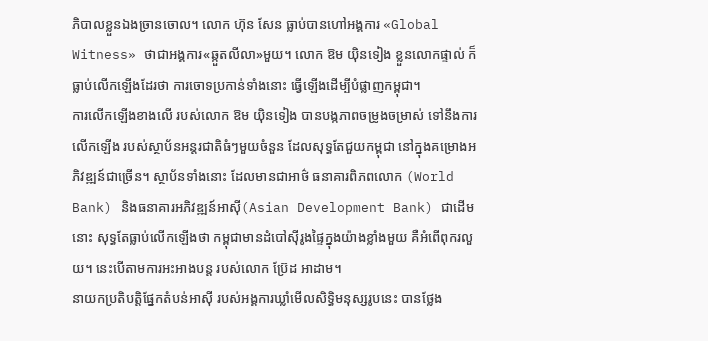ភិបាលខ្លួនឯងច្រានចោល។ លោក ហ៊ុន សែន ធ្លាប់បានហៅអង្គការ «Global Witness» ថាជាអង្គការ«ឆ្កួតលីលា»មួយ។ លោក ឱម យ៉ិនទៀង ខ្លួនលោកផ្ទាល់ ក៏ធ្លាប់លើកឡើងដែរថា ការចោទប្រកាន់ទាំងនោះ ធ្វើឡើងដើម្បីបំផ្លាញកម្ពុជា។
ការលើកឡើងខាងលើ របស់លោក ឱម យ៉ិនទៀង បានបង្កភាពចម្រូងចម្រាស់ ទៅនឹងការលើកឡើង របស់ស្ថាប័នអន្តរជាតិធំៗមួយចំនួន ដែលសុទ្ធតែជួយកម្ពុជា នៅក្នុងគម្រោងអភិវឌ្ឍន៍ជាច្រើន។ ស្ថាប័នទាំងនោះ ដែលមានជាអាថ៌ ធនាគារពិភពលោក (World Bank) និងធនាគារអភិវឌ្ឍន៍អាស៊ី(Asian Development Bank) ជាដើមនោះ សុទ្ធតែធ្លាប់លើកឡើងថា កម្ពុជាមានដំបៅស៊ីរូងផ្ទៃក្នុងយ៉ាងខ្លាំងមួយ គឺអំពើពុករលួយ។ នេះបើតាមការអះអាងបន្ត របស់លោក ប្រ៊ែដ អាដាម។
នាយកប្រតិបត្តិផ្នែកតំបន់អាស៊ី របស់អង្គការឃ្លាំមើលសិទ្ធិមនុស្សរូបនេះ បានថ្លែង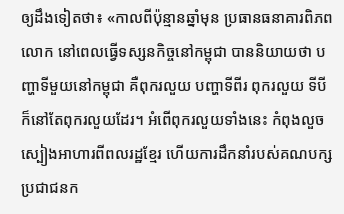ឲ្យដឹងទៀតថា៖ «កាលពីប៉ុន្មានឆ្នាំមុន ប្រធានធនាគារពិភពលោក នៅពេលធ្វើទស្សនកិច្ចនៅកម្ពុជា បាននិយាយថា បញ្ហាទីមួយនៅកម្ពុជា គឺពុករលួយ បញ្ហាទីពីរ ពុករលួយ ទីបី ក៏នៅតែពុករលួយដែរ។ អំពើពុករលួយទាំងនេះ កំពុងលួចស្បៀងអាហារពីពលរដ្ឋខ្មែរ ហើយការដឹកនាំរបស់គណបក្សប្រជាជនក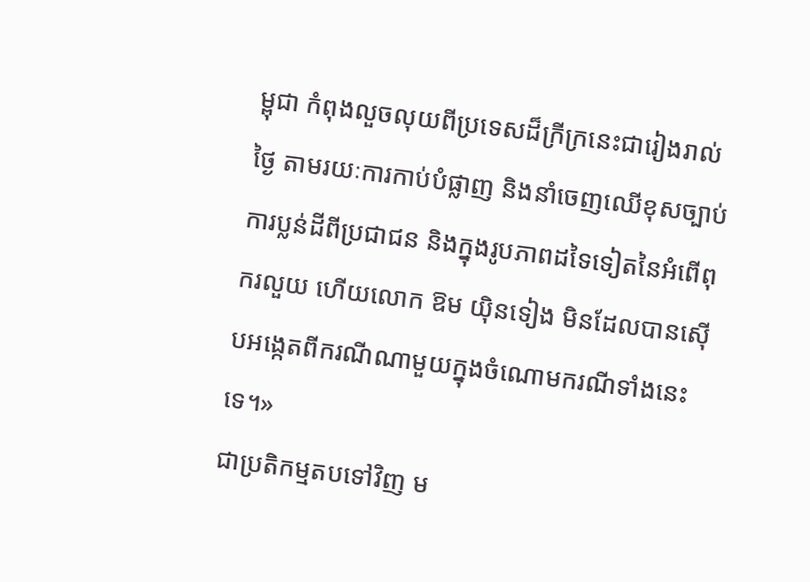ម្ពុជា កំពុងលួចលុយពីប្រទេសដ៏ក្រីក្រនេះជារៀងរាល់ថ្ងៃ តាមរយៈការកាប់បំផ្លាញ និងនាំចេញឈើខុសច្បាប់ ការប្លន់ដីពីប្រជាជន និងក្នុងរូបភាពដទៃទៀតនៃអំពើពុករលួយ ហើយលោក ឱម យ៉ិនទៀង មិនដែលបានស៊ើបអង្កេតពីករណីណាមួយក្នុងចំណោមករណីទាំងនេះទេ។»
ជាប្រតិកម្មតបទៅវិញ ម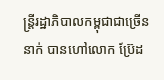ន្ត្រីរដ្ឋាភិបាលកម្ពុជាជាច្រើននាក់ បានហៅលោក ប្រ៊ែដ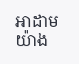អាដាម យ៉ាង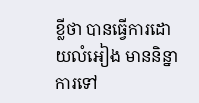ខ្លីថា បានធ្វើការដោយលំអៀង មាននិន្នាការទៅ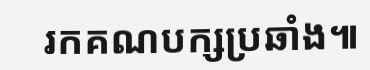រកគណបក្សប្រឆាំង៕